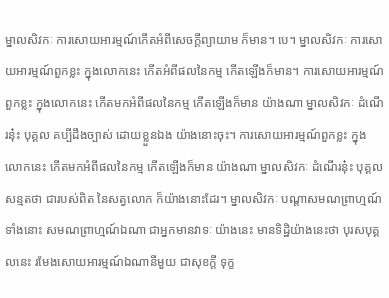ម្នាលសិវកៈ ការសោយអារម្មណ៍កើតអំពីសេចក្តីព្យាយាម ក៏មាន។ បេ។ ម្នាលសិវកៈ ការសោយអារម្មណ៍ពួកខ្លះ ក្នុងលោកនេះ កើតអំពីផលនៃកម្ម កើតឡើងក៏មាន។ ការសោយអារម្មណ៍ពួកខ្លះ ក្នុងលោកនេះ កើតមកអំពីផលនៃកម្ម កើតឡើងក៏មាន យ៉ាងណា ម្នាលសិវកៈ ដំណើរនុ៎ះ បុគ្គល គប្បីដឹងច្បាស់ ដោយខ្លួនឯង យ៉ាងនោះចុះ។ ការសោយអារម្មណ៍ពួកខ្លះ ក្នុងលោកនេះ កើតមកអំពីផលនៃកម្ម កើតឡើងក៏មាន យ៉ាងណា ម្នាលសិវកៈ ដំណើរនុ៎ះ បុគ្គល សន្មតថា ជារបស់ពិត នៃសត្វលោក ក៏យ៉ាងនោះដែរ។ ម្នាលសិវកៈ បណ្តាសមណព្រាហ្មណ៍ទាំងនោះ សមណព្រាហ្មណ៍ឯណា ជាអ្នកមានវាទៈ យ៉ាងនេះ មានទិដ្ឋិយ៉ាងនេះថា បុរសបុគ្គលនេះ រមែងសោយអារម្មណ៍ឯណានីមួយ ជាសុខក្តី ទុក្ខ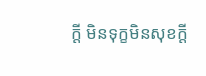ក្តី មិនទុក្ខមិនសុខក្តី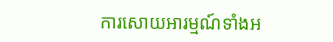ការសោយអារម្មណ៍ទាំងអ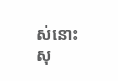ស់នោះ សុ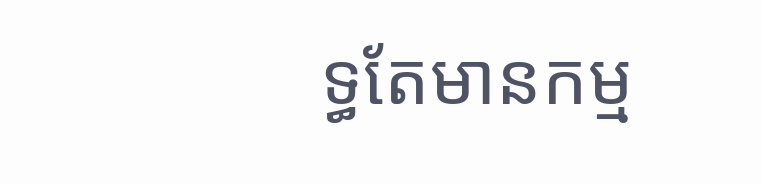ទ្ធតែមានកម្ម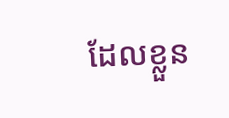ដែលខ្លួន